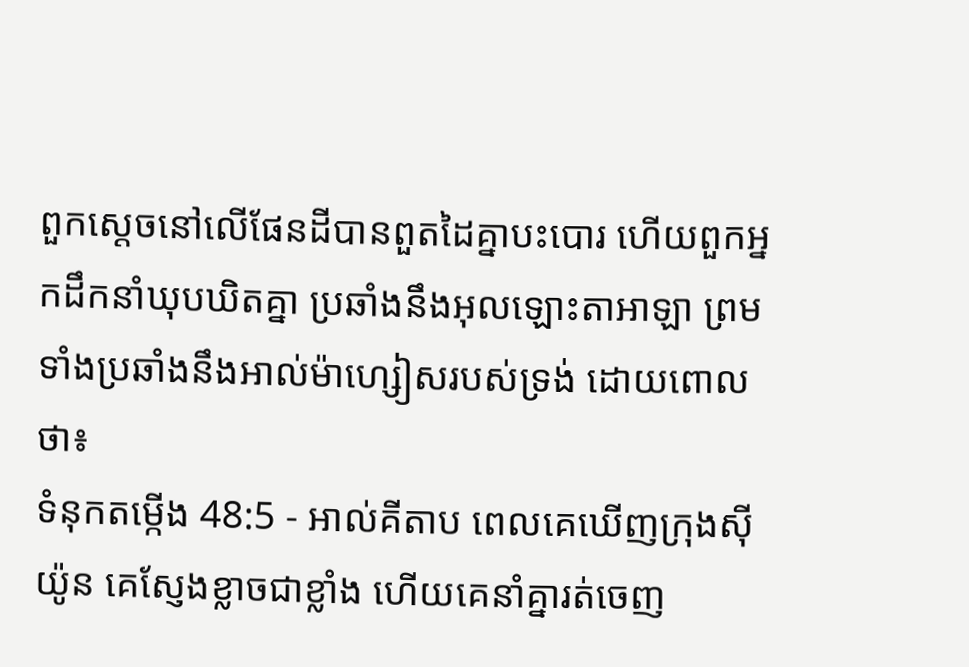ពួកស្ដេចនៅលើផែនដីបានពួតដៃគ្នាបះបោរ ហើយពួកអ្នកដឹកនាំឃុបឃិតគ្នា ប្រឆាំងនឹងអុលឡោះតាអាឡា ព្រមទាំងប្រឆាំងនឹងអាល់ម៉ាហ្សៀសរបស់ទ្រង់ ដោយពោលថា៖
ទំនុកតម្កើង 48:5 - អាល់គីតាប ពេលគេឃើញក្រុងស៊ីយ៉ូន គេស្ញែងខ្លាចជាខ្លាំង ហើយគេនាំគ្នារត់ចេញ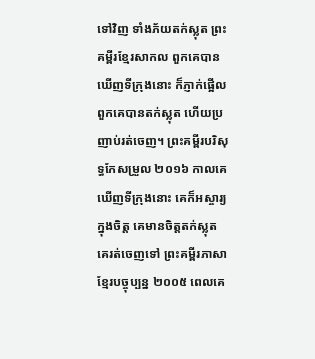ទៅវិញ ទាំងភ័យតក់ស្លុត ព្រះគម្ពីរខ្មែរសាកល ពួកគេបានឃើញទីក្រុងនោះ ក៏ភ្ញាក់ផ្អើល ពួកគេបានតក់ស្លុត ហើយប្រញាប់រត់ចេញ។ ព្រះគម្ពីរបរិសុទ្ធកែសម្រួល ២០១៦ កាលគេឃើញទីក្រុងនោះ គេក៏អស្ចារ្យក្នុងចិត្ត គេមានចិត្តតក់ស្លុត គេរត់ចេញទៅ ព្រះគម្ពីរភាសាខ្មែរបច្ចុប្បន្ន ២០០៥ ពេលគេ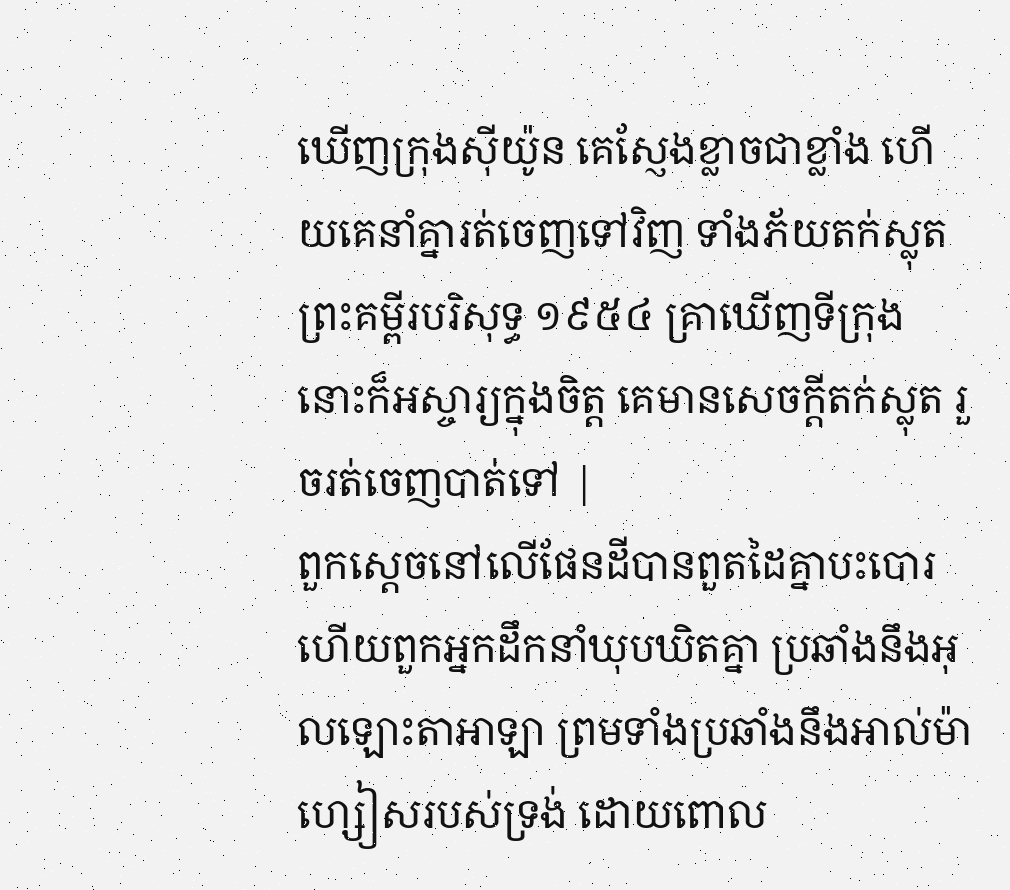ឃើញក្រុងស៊ីយ៉ូន គេស្ញែងខ្លាចជាខ្លាំង ហើយគេនាំគ្នារត់ចេញទៅវិញ ទាំងភ័យតក់ស្លុត ព្រះគម្ពីរបរិសុទ្ធ ១៩៥៤ គ្រាឃើញទីក្រុង នោះក៏អស្ចារ្យក្នុងចិត្ត គេមានសេចក្ដីតក់ស្លុត រួចរត់ចេញបាត់ទៅ |
ពួកស្ដេចនៅលើផែនដីបានពួតដៃគ្នាបះបោរ ហើយពួកអ្នកដឹកនាំឃុបឃិតគ្នា ប្រឆាំងនឹងអុលឡោះតាអាឡា ព្រមទាំងប្រឆាំងនឹងអាល់ម៉ាហ្សៀសរបស់ទ្រង់ ដោយពោល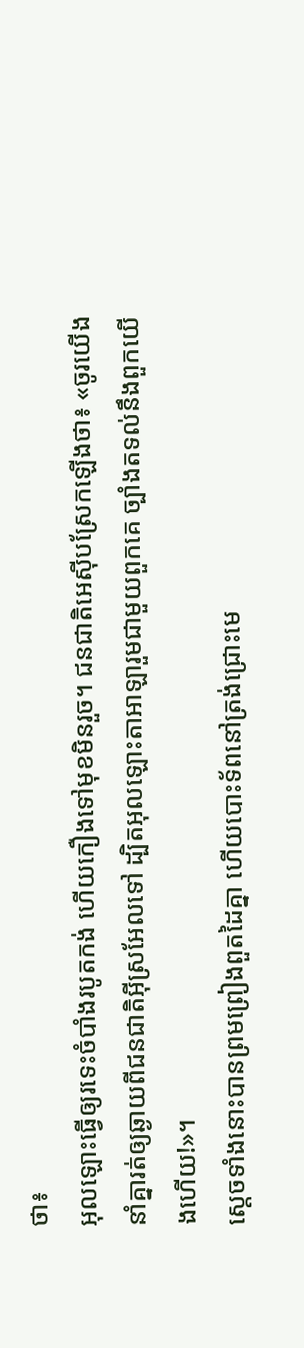ថា៖
អុលឡោះធ្វើឲ្យរទេះចំបាំងរបូតកង់ ហើយកឿងទៅមុខមិនរួច។ ជនជាតិអេស៊ីបស្រែកឡើងថា៖ «ចូរយើងនាំគ្នារត់ឲ្យឆ្ងាយពីជនជាតិអ៊ីស្រអែលទៅ ដ្បិតអុលឡោះតាអាឡារួមជាមួយពួកគេ ច្បាំងតទល់នឹងពួកយើងហើយ!»។
ស្តេចទាំងនោះបានព្រមព្រៀងពួតដៃគ្នា ហើយបោះទ័ពនៅត្រង់ជ្រោះមេ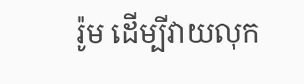រ៉ូម ដើម្បីវាយលុក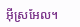អ៊ីស្រអែល។